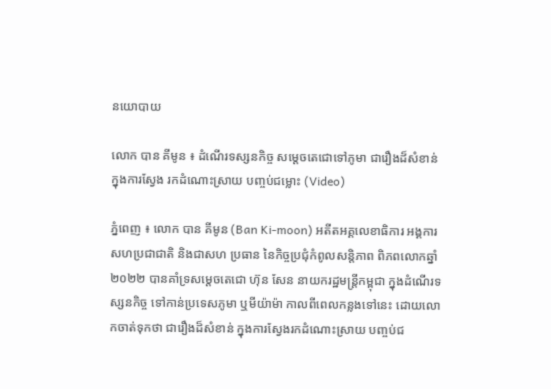នយោបាយ

លោក បាន គីមូន ៖ ដំណើរទស្សនកិច្ច សម្ដេចតេជោទៅភូមា ជារឿងដ៏សំខាន់ ក្នុងការស្វែង រកដំណោះស្រាយ បញ្ចប់ជម្លោះ (Video)

ភ្នំពេញ ៖ លោក បាន គីមូន (Ban Ki-moon) អតីតអគ្គលេខាធិការ អង្គការសហប្រជាជាតិ និងជាសហ ប្រធាន នៃកិច្ចប្រជុំកំពូលសន្តិភាព ពិភពលោកឆ្នាំ២០២២ បានគាំទ្រសម្តេចតេជោ ហ៊ុន សែន នាយករដ្ឋមន្រ្តីកម្ពុជា ក្នុងដំណើរទស្សនកិច្ច ទៅកាន់ប្រទេសភូមា ឬមីយ៉ាម៉ា កាលពីពេលកន្លងទៅនេះ ដោយលោកចាត់ទុកថា ជារឿងដ៏សំខាន់ ក្នុងការស្វែងរកដំណោះស្រាយ បញ្ចប់ជ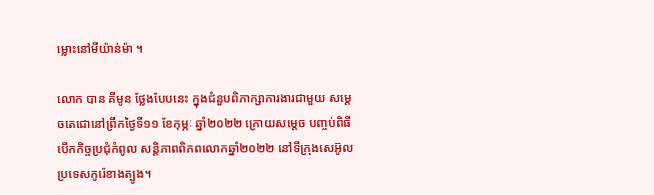ម្លោះនៅមីយ៉ាន់ម៉ា ។

លោក បាន គីមូន ថ្លែងបែបនេះ ក្នុងជំនួបពិភាក្សាការងារជាមួយ សម្ដេចតេជោនៅព្រឹកថ្ងៃទី១១ ខែកុម្ភៈ ឆ្នាំ២០២២ ក្រោយសម្តេច បញ្ចប់ពិធីបើកកិច្ចប្រជុំកំពូល សន្តិភាពពិភពលោកឆ្នាំ២០២២ នៅទីក្រុងសេអ៊ូល ប្រទេសកូរ៉េខាងត្បូង។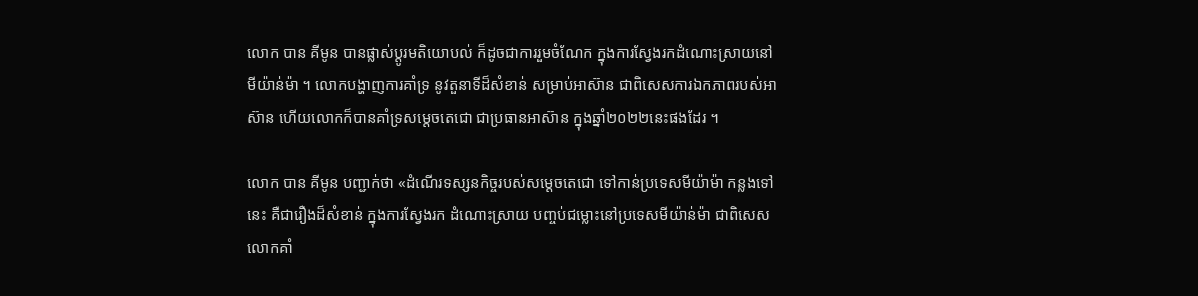លោក បាន គីមូន បានផ្លាស់ប្ដូរមតិយោបល់ ក៏ដូចជាការរួមចំណែក ក្នុងការស្វែងរកដំណោះស្រាយនៅមីយ៉ាន់ម៉ា ។ លោកបង្ហាញការគាំទ្រ នូវតួនាទីដ៏សំខាន់ សម្រាប់អាស៊ាន ជាពិសេសការឯកភាពរបស់អាស៊ាន ហើយលោកក៏បានគាំទ្រសម្តេចតេជោ ជាប្រធានអាស៊ាន ក្នុងឆ្នាំ២០២២នេះផងដែរ ។

លោក បាន គីមូន បញ្ជាក់ថា «ដំណើរទស្សនកិច្ចរបស់សម្ដេចតេជោ ទៅកាន់ប្រទេសមីយ៉ាម៉ា កន្លងទៅនេះ គឺជារឿងដ៏សំខាន់ ក្នុងការស្វែងរក ដំណោះស្រាយ បញ្ចប់ជម្លោះនៅប្រទេសមីយ៉ាន់ម៉ា ជាពិសេសលោកគាំ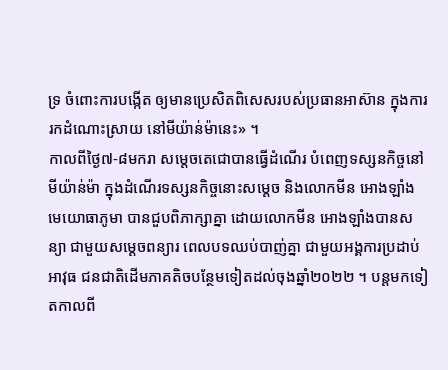ទ្រ ចំពោះការបង្កើត ឲ្យមានប្រេសិតពិសេសរបស់ប្រធានអាស៊ាន ក្នុងការរកដំណោះស្រាយ នៅមីយ៉ាន់ម៉ានេះ» ។
កាលពីថ្ងៃ៧-៨មករា សម្តេចតេជោបានធ្វើដំណើរ បំពេញទស្សនកិច្ចនៅមីយ៉ាន់ម៉ា ក្នុងដំណើរទស្សនកិច្ចនោះសម្តេច និងលោកមីន អោងឡាំង មេយោធាភូមា បានជួបពិភាក្សាគ្នា ដោយលោកមីន អោងឡាំងបានសន្យា ជាមួយសម្តេចពន្យារ ពេលបទឈប់បាញ់គ្នា ជាមួយអង្គការប្រដាប់អាវុធ ជនជាតិដើមភាគតិចបន្ថែមទៀតដល់ចុងឆ្នាំ២០២២ ។ បន្តមកទៀតកាលពី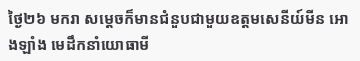ថ្ងៃ២៦ មករា សម្តេចក៏មានជំនួបជាមួយឧត្តមសេនីយ៍មីន អោងឡាំង មេដឹកនាំយោធាមី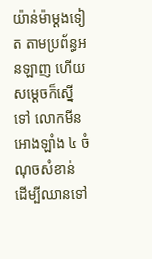យ៉ាន់ម៉ាម្តងទៀត តាមប្រព័ន្ធអនឡាញ ហើយសម្តេចក៏ស្នើទៅ លោកមីន អោងឡាំង ៤ ចំណុចសំខាន់ ដើម្បីឈានទៅ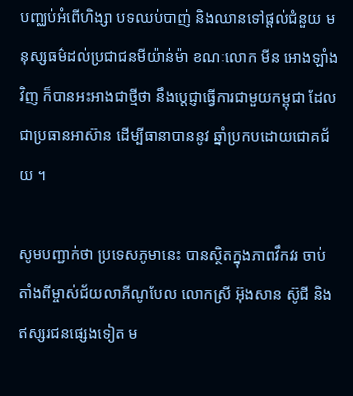បញ្ឈប់អំពើហិង្សា បទឈប់បាញ់ និងឈានទៅផ្តល់ជំនួយ មនុស្សធម៌ដល់ប្រជាជនមីយ៉ាន់ម៉ា ខណៈលោក មីន អោងឡាំងវិញ ក៏បានអះអាងជាថ្មីថា នឹងប្តេជ្ញាធ្វើការជាមួយកម្ពុជា ដែលជាប្រធានអាស៊ាន ដើម្បីធានាបាននូវ ឆ្នាំប្រកបដោយជោគជ័យ ។

សូមបញ្ជាក់ថា ប្រទេសភូមានេះ បានស្ថិតក្នុងភាពវឹកវរ ចាប់តាំងពីម្ចាស់ជ័យលាភីណូបែល លោកស្រី អ៊ុងសាន ស៊ូជី និងឥស្សរជនផ្សេងទៀត ម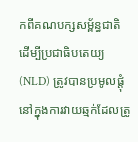កពីគណបក្សសម្ព័ន្ធជាតិ ដើម្បីប្រជាធិបតេយ្យ(NLD) ត្រូវបានប្រមូលផ្តុំនៅក្នុងការវាយឆ្មក់ដែលត្រូ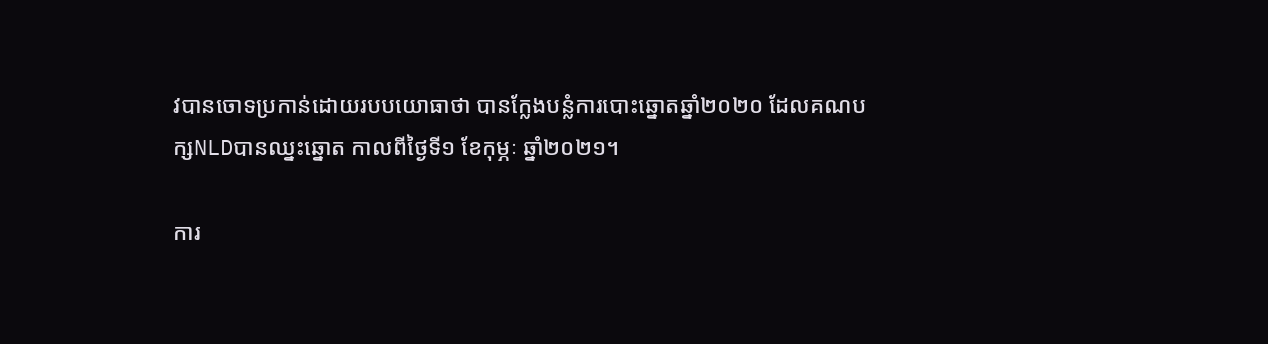វបានចោទប្រកាន់ដោយរបបយោធាថា បានក្លែងបន្លំការបោះឆ្នោតឆ្នាំ២០២០ ដែលគណបក្សNLDបានឈ្នះឆ្នោត កាលពីថ្ងៃទី១ ខែកុម្ភៈ ឆ្នាំ២០២១។

ការ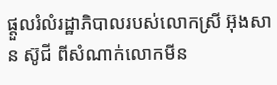ផ្ដួលរំលំរដ្ឋាភិបាលរបស់លោកស្រី អ៊ុងសាន ស៊ូជី ពីសំណាក់លោកមីន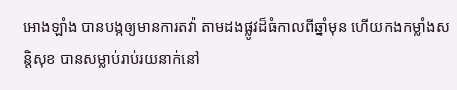អោងឡាំង បានបង្កឲ្យមានការតវ៉ា តាមដងផ្លូវដ៏ធំកាលពីឆ្នាំមុន ហើយកងកម្លាំងសន្តិសុខ បានសម្លាប់រាប់រយនាក់នៅ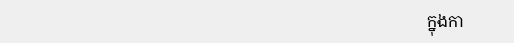ក្នុងកា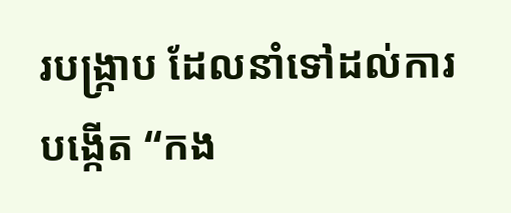របង្ក្រាប ដែលនាំទៅដល់ការបង្កើត “កង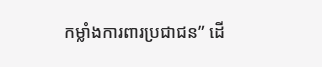កម្លាំងការពារប្រជាជន” ដើ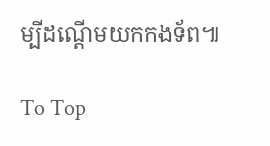ម្បីដណ្តើមយកកងទ័ព៕

To Top